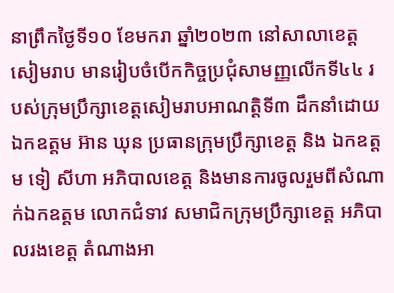នាព្រឹកថ្ងៃទី១០ ខែមករា ឆ្នាំ២០២៣ នៅសាលាខេត្តសៀមរាប មានរៀបចំបើកកិច្ចប្រជុំសាមញ្ញលើកទី៤៤ របស់ក្រុមប្រឹក្សាខេត្តសៀមរាបអាណត្តិទី៣ ដឹកនាំដោយឯកឧត្តម អ៊ាន ឃុន ប្រធានក្រុមប្រឹក្សាខេត្ត និង ឯកឧត្តម ទៀ សីហា អភិបាលខេត្ត និងមានការចូលរួមពីសំណាក់ឯកឧត្តម លោកជំទាវ សមាជិកក្រុមប្រឹក្សាខេត្ត អភិបាលរងខេត្ត តំណាងអា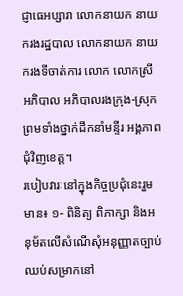ជ្ញាធេអប្សារា លោកនាយក នាយករងរដ្ឋបាល លោកនាយក នាយករងទីចាត់ការ លោក លោកស្រី អភិបាល អភិបាលរងក្រុង-ស្រុក ព្រមទាំងថ្នាក់ដឹកនាំមន្ទីរ អង្គភាពជុំវិញខេត្ត។
របៀបវារៈនៅក្នុងកិច្ចប្រជុំនេះរួមមាន៖ ១- ពិនិត្យ ពិភាក្សា និងអនុម័តលើសំណើសុំអនុញ្ញាតច្បាប់ឈប់សម្រាកនៅ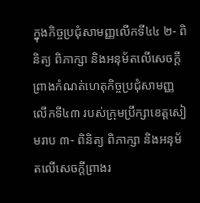ក្នុងកិច្ចប្រជុំសាមញ្ញលើកទី៤៤ ២- ពិនិត្យ ពិភាក្សា និងអនុម័តលើសេចក្តីព្រាងកំណត់ហេតុកិច្ចប្រជុំសាមញ្ញលើកទី៤៣ របស់ក្រុមប្រឹក្សាខេត្តសៀមរាប ៣- ពិនិត្យ ពិភាក្សា និងអនុម័តលើសេចក្តីព្រាងរ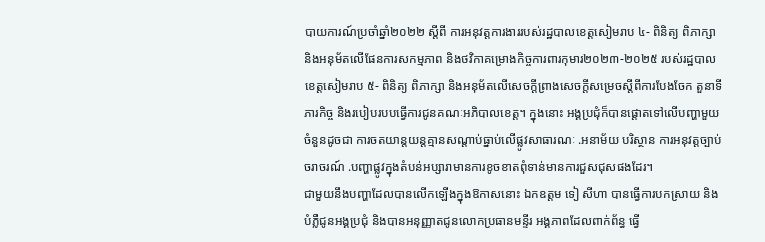បាយការណ៍ប្រចាំឆ្នាំ២០២២ ស្តីពី ការអនុវត្តការងាររបស់រដ្ឋបាលខេត្តសៀមរាប ៤- ពិនិត្យ ពិភាក្សា និងអនុម័តលើផែនការសកម្មភាព និងថវិកាគម្រោងកិច្ចការពារកុមារ២០២៣-២០២៥ របស់រដ្ឋបាលខេត្តសៀមរាប ៥- ពិនិត្យ ពិភាក្សា និងអនុម័តលើសេចក្ដីព្រាងសេចក្តីសម្រេចស្តីពីការបែងចែក តួនាទី ភារកិច្ច និងរបៀបរបបធ្វើការជូនគណៈអភិបាលខេត្ត។ ក្នុងនោះ អង្គប្រជុំក៏បានផ្ដោតទៅលើបញ្ហាមួយចំនួនដូចជា ការចតយាន្តយន្តគ្មានសណ្តាប់ធ្នាប់លើផ្លូវសាធារណៈ .អនាម័យ បរិស្ថាន ការអនុវត្តច្បាប់ចរាចរណ៍ .បញ្ហាផ្លូវក្នុងតំបន់អប្សារាមានការខូចខាតពុំទាន់មានការជួសជុសផងដែរ។
ជាមួយនឹងបញ្ហាដែលបានលើកឡើងក្នុងឱកាសនោះ ឯកឧត្តម ទៀ សីហា បានធ្វើការបកស្រាយ និងបំភ្លឺជូនអង្គប្រជុំ និងបានអនុញ្ញាតជូនលោកប្រធានមន្ទីរ អង្គភាពដែលពាក់ព័ន្ធ ធ្វើ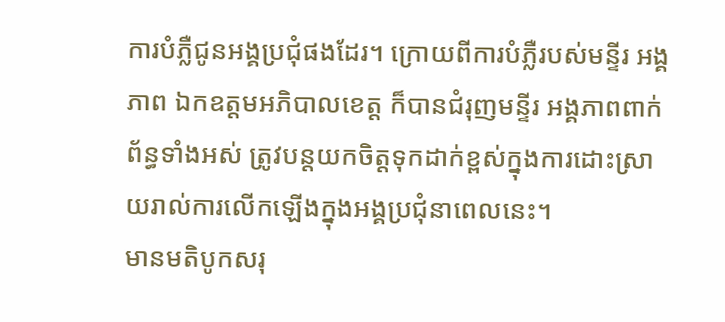ការបំភ្លឺជូនអង្គប្រជុំផងដែរ។ ក្រោយពីការបំភ្លឺរបស់មន្ទីរ អង្គភាព ឯកឧត្តមអភិបាលខេត្ត ក៏បានជំរុញមន្ទីរ អង្គភាពពាក់ព័ន្ធទាំងអស់ ត្រូវបន្តយកចិត្តទុកដាក់ខ្ពស់ក្នុងការដោះស្រាយរាល់ការលើកឡើងក្នុងអង្គប្រជុំនាពេលនេះ។
មានមតិបូកសរុ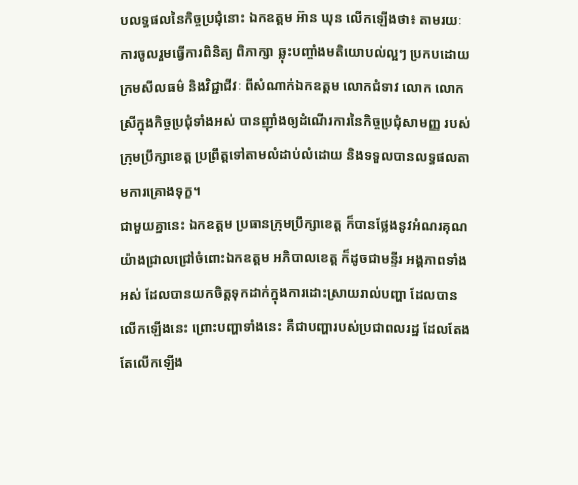បលទ្ធផលនៃកិច្ចប្រជុំនោះ ឯកឧត្តម អ៊ាន ឃុន លើកឡើងថា៖ តាមរយៈការចូលរួមធ្វើការពិនិត្យ ពិភាក្សា ឆ្លុះបញ្ចាំងមតិយោបល់ល្អៗ ប្រកបដោយ ក្រមសីលធម៌ និងវិជ្ជាជីវៈ ពីសំណាក់ឯកឧត្តម លោកជំទាវ លោក លោកស្រីក្នុងកិច្ចប្រជុំទាំងអស់ បានញ៉ាំងឲ្យដំណើរការនៃកិច្ចប្រជុំសាមញ្ញ របស់ ក្រុមប្រឹក្សាខេត្ត ប្រព្រឹត្តទៅតាមលំដាប់លំដោយ និងទទួលបានលទ្ធផលតាមការគ្រោងទុក្ខ។
ជាមួយគ្នានេះ ឯកឧត្តម ប្រធានក្រុមប្រឹក្សាខេត្ត ក៏បានថ្លែងនូវអំណរគុណយ៉ាងជ្រាលជ្រៅចំពោះឯកឧត្តម អភិបាលខេត្ត ក៏ដូចជាមន្ទីរ អង្គភាពទាំងអស់ ដែលបានយកចិត្តទុកដាក់ក្នុងការដោះស្រាយរាល់បញ្ហា ដែលបានលើកឡើងនេះ ព្រោះបញ្ហាទាំងនេះ គឺជាបញ្ហារបស់ប្រជាពលរដ្ឋ ដែលតែងតែលើកឡើង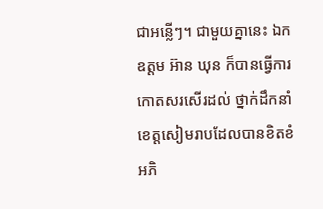ជាអន្លើៗ។ ជាមួយគ្នានេះ ឯកឧត្តម អ៊ាន ឃុន ក៏បានធ្វើការកោតសរសើរដល់ ថ្នាក់ដឹកនាំខេត្តសៀមរាបដែលបានខិតខំអភិ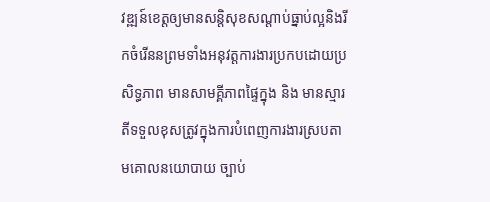វឌ្ឍន៍ខេត្តឲ្យមានសន្តិសុខសណ្តាប់ធ្នាប់ល្អនិងរីកចំរើននព្រមទាំងអនុវត្តការងារប្រកបដោយប្រសិទ្ធភាព មានសាមគ្គីភាពផ្ទៃក្នុង និង មានស្មារតីទទួលខុសត្រូវក្នុងការបំពេញការងារស្របតាមគោលនយោបាយ ច្បាប់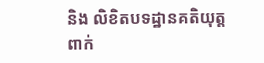និង លិខិតបទដ្ឋានគតិយុត្តពាក់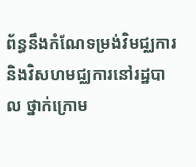ព័ន្ធនឹងកំណែទម្រង់វិមជ្ឈការ និងវិសហមជ្ឈការនៅរដ្ឋបាល ថ្នាក់ក្រោម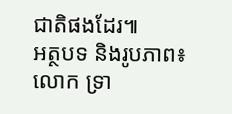ជាតិផងដែរ៕
អត្ថបទ និងរូបភាព៖ លោក ទ្រា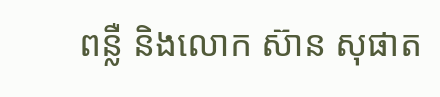ពន្លឺ និងលោក ស៊ាន សុផាត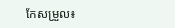កែសម្រួល៖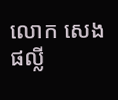លោក សេង ផល្លី